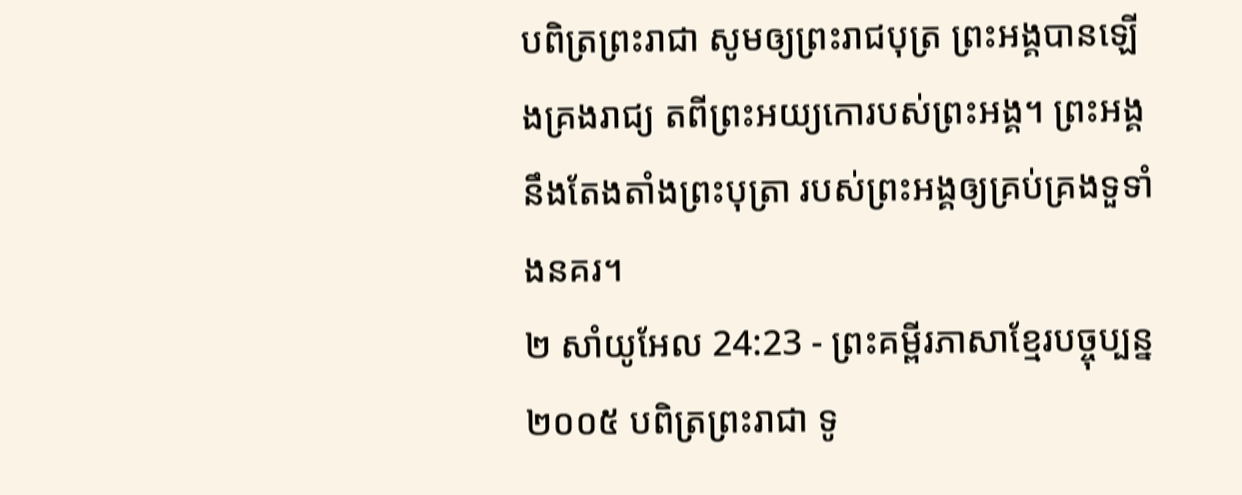បពិត្រព្រះរាជា សូមឲ្យព្រះរាជបុត្រ ព្រះអង្គបានឡើងគ្រងរាជ្យ តពីព្រះអយ្យកោរបស់ព្រះអង្គ។ ព្រះអង្គនឹងតែងតាំងព្រះបុត្រា របស់ព្រះអង្គឲ្យគ្រប់គ្រងទួទាំងនគរ។
២ សាំយូអែល 24:23 - ព្រះគម្ពីរភាសាខ្មែរបច្ចុប្បន្ន ២០០៥ បពិត្រព្រះរាជា ទូ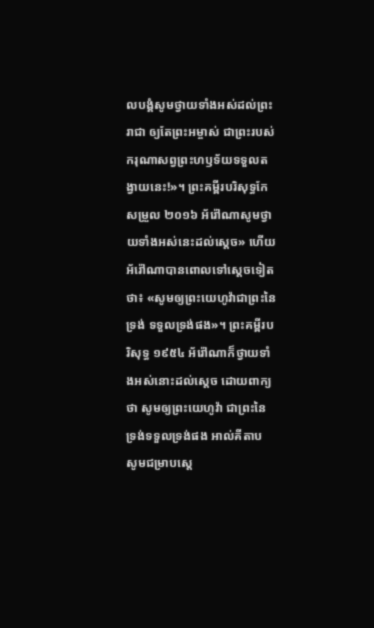លបង្គំសូមថ្វាយទាំងអស់ដល់ព្រះរាជា ឲ្យតែព្រះអម្ចាស់ ជាព្រះរបស់ករុណាសព្វព្រះហឫទ័យទទួលតង្វាយនេះ!»។ ព្រះគម្ពីរបរិសុទ្ធកែសម្រួល ២០១៦ អ័រ៉ៅណាសូមថ្វាយទាំងអស់នេះដល់ស្តេច» ហើយអ័រ៉ៅណាបានពោលទៅស្ដេចទៀតថា៖ «សូមឲ្យព្រះយេហូវ៉ាជាព្រះនៃទ្រង់ ទទួលទ្រង់ផង»។ ព្រះគម្ពីរបរិសុទ្ធ ១៩៥៤ អ័រ៉ៅណាក៏ថ្វាយទាំងអស់នោះដល់ស្តេច ដោយពាក្យថា សូមឲ្យព្រះយេហូវ៉ា ជាព្រះនៃទ្រង់ទទួលទ្រង់ផង អាល់គីតាប សូមជម្រាបស្តេ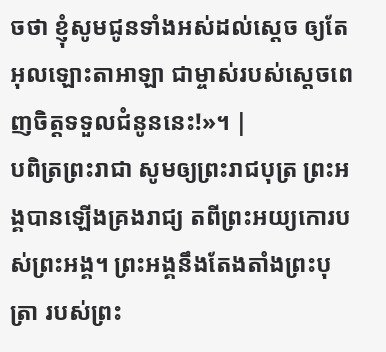ចថា ខ្ញុំសូមជូនទាំងអស់ដល់ស្តេច ឲ្យតែអុលឡោះតាអាឡា ជាម្ចាស់របស់ស្តេចពេញចិត្តទទួលជំនូននេះ!»។ |
បពិត្រព្រះរាជា សូមឲ្យព្រះរាជបុត្រ ព្រះអង្គបានឡើងគ្រងរាជ្យ តពីព្រះអយ្យកោរបស់ព្រះអង្គ។ ព្រះអង្គនឹងតែងតាំងព្រះបុត្រា របស់ព្រះ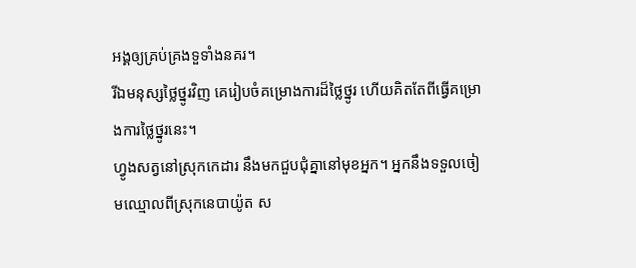អង្គឲ្យគ្រប់គ្រងទួទាំងនគរ។
រីឯមនុស្សថ្លៃថ្នូរវិញ គេរៀបចំគម្រោងការដ៏ថ្លៃថ្នូរ ហើយគិតតែពីធ្វើគម្រោងការថ្លៃថ្នូរនេះ។
ហ្វូងសត្វនៅស្រុកកេដារ នឹងមកជួបជុំគ្នានៅមុខអ្នក។ អ្នកនឹងទទួលចៀមឈ្មោលពីស្រុកនេបាយ៉ូត ស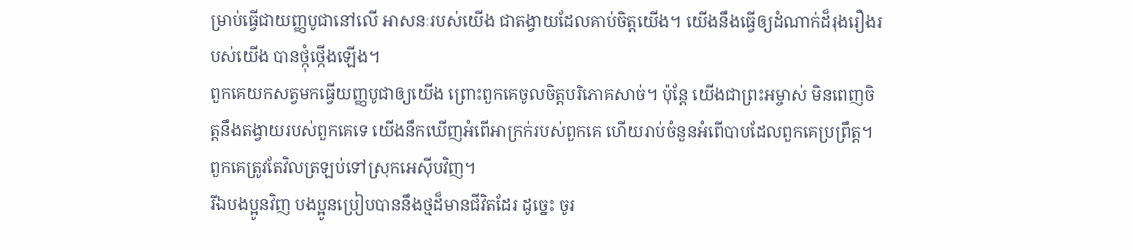ម្រាប់ធ្វើជាយញ្ញបូជានៅលើ អាសនៈរបស់យើង ជាតង្វាយដែលគាប់ចិត្តយើង។ យើងនឹងធ្វើឲ្យដំណាក់ដ៏រុងរឿងរបស់យើង បានថ្កុំថ្កើងឡើង។
ពួកគេយកសត្វមកធ្វើយញ្ញបូជាឲ្យយើង ព្រោះពួកគេចូលចិត្តបរិភោគសាច់។ ប៉ុន្តែ យើងជាព្រះអម្ចាស់ មិនពេញចិត្តនឹងតង្វាយរបស់ពួកគេទេ យើងនឹកឃើញអំពើអាក្រក់របស់ពួកគេ ហើយរាប់ចំនួនអំពើបាបដែលពួកគេប្រព្រឹត្ត។ ពួកគេត្រូវតែវិលត្រឡប់ទៅស្រុកអេស៊ីបវិញ។
រីឯបងប្អូនវិញ បងប្អូនប្រៀបបាននឹងថ្មដ៏មានជីវិតដែរ ដូច្នេះ ចូរ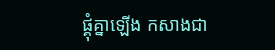ផ្គុំគ្នាឡើង កសាងជា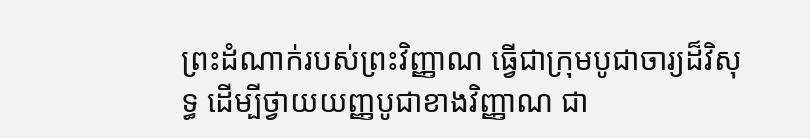ព្រះដំណាក់របស់ព្រះវិញ្ញាណ ធ្វើជាក្រុមបូជាចារ្យដ៏វិសុទ្ធ ដើម្បីថ្វាយយញ្ញបូជាខាងវិញ្ញាណ ជា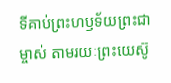ទីគាប់ព្រះហឫទ័យព្រះជាម្ចាស់ តាមរយៈព្រះយេស៊ូ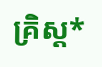គ្រិស្ត*